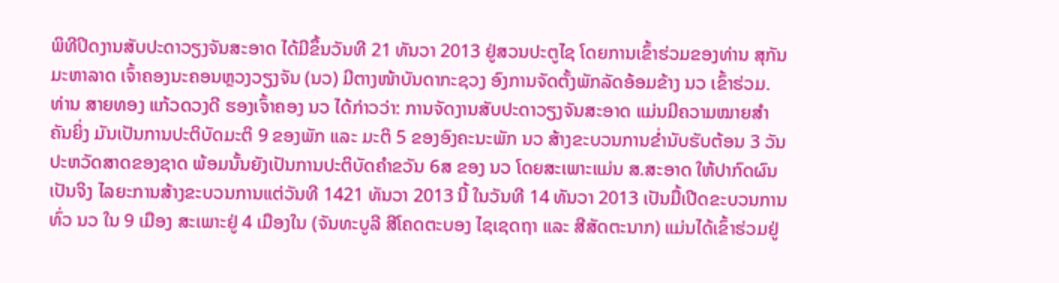ພິທີປິດງານສັບປະດາວຽງຈັນສະອາດ ໄດ້ມີຂຶ້ນວັນທີ 21 ທັນວາ 2013 ຢູ່ສວນປະຕູໄຊ ໂດຍການເຂົ້າຮ່ວມຂອງທ່ານ ສຸກັນ ມະຫາລາດ ເຈົ້າຄອງນະຄອນຫຼວງວຽງຈັນ (ນວ) ມີຕາງໜ້າບັນດາກະຊວງ ອົງການຈັດຕັ້ງພັກລັດອ້ອມຂ້າງ ນວ ເຂົ້າຮ່ວມ.
ທ່ານ ສາຍທອງ ແກ້ວດວງດີ ຮອງເຈົ້າຄອງ ນວ ໄດ້ກ່າວວ່າ: ການຈັດງານສັບປະດາວຽງຈັນສະອາດ ແມ່ນມີຄວາມໝາຍສຳຄັນຍິ່ງ ມັນເປັນການປະຕິບັດມະຕິ 9 ຂອງພັກ ແລະ ມະຕິ 5 ຂອງອົງຄະນະພັກ ນວ ສ້າງຂະບວນການຂ່ຳນັບຮັບຕ້ອນ 3 ວັນປະຫວັດສາດຂອງຊາດ ພ້ອມນັ້ນຍັງເປັນການປະຕິບັດຄຳຂວັນ 6ສ ຂອງ ນວ ໂດຍສະເພາະແມ່ນ ສ.ສະອາດ ໃຫ້ປາກົດຜົນເປັນຈິງ ໄລຍະການສ້າງຂະບວນການແຕ່ວັນທີ 1421 ທັນວາ 2013 ນີ້ ໃນວັນທີ 14 ທັນວາ 2013 ເປັນມື້ເປີດຂະບວນການທົ່ວ ນວ ໃນ 9 ເມືອງ ສະເພາະຢູ່ 4 ເມືອງໃນ (ຈັນທະບູລີ ສີໂຄດຕະບອງ ໄຊເຊດຖາ ແລະ ສີສັດຕະນາກ) ແມ່ນໄດ້ເຂົ້າຮ່ວມຢູ່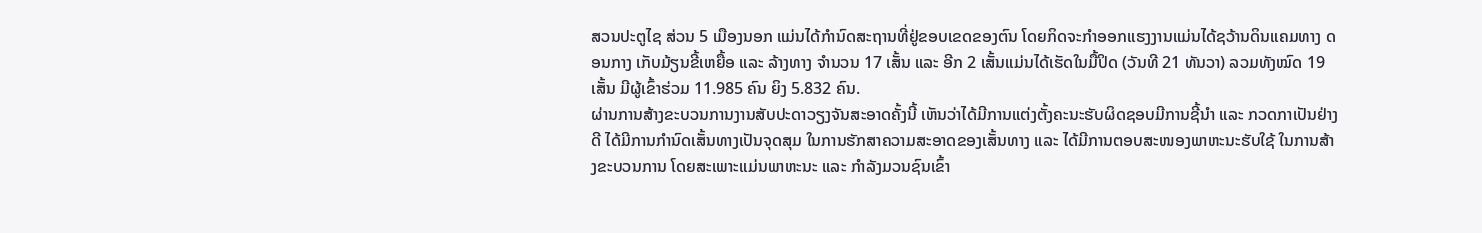ສວນປະຕູໄຊ ສ່ວນ 5 ເມືອງນອກ ແມ່ນໄດ້ກຳນົດສະຖານທີ່ຢູ່ຂອບເຂດຂອງຕົນ ໂດຍກິດຈະກຳອອກແຮງງານແມ່ນໄດ້ຊວ້ານດິນແຄມທາງ ດອນກາງ ເກັບມ້ຽນຂີ້ເຫຍື້ອ ແລະ ລ້າງທາງ ຈຳນວນ 17 ເສັ້ນ ແລະ ອີກ 2 ເສັ້ນແມ່ນໄດ້ເຮັດໃນມື້ປິດ (ວັນທີ 21 ທັນວາ) ລວມທັງໝົດ 19 ເສັ້ນ ມີຜູ້ເຂົ້າຮ່ວມ 11.985 ຄົນ ຍິງ 5.832 ຄົນ.
ຜ່ານການສ້າງຂະບວນການງານສັບປະດາວຽງຈັນສະອາດຄັ້ງນີ້ ເຫັນວ່າໄດ້ມີການແຕ່ງຕັ້ງຄະນະຮັບຜິດຊອບມີການຊີ້ນຳ ແລະ ກວດກາເປັນຢ່າງດີ ໄດ້ມີການກຳນົດເສັ້ນທາງເປັນຈຸດສຸມ ໃນການຮັກສາຄວາມສະອາດຂອງເສັ້ນທາງ ແລະ ໄດ້ມີການຕອບສະໜອງພາຫະນະຮັບໃຊ້ ໃນການສ້າງຂະບວນການ ໂດຍສະເພາະແມ່ນພາຫະນະ ແລະ ກຳລັງມວນຊົນເຂົ້າ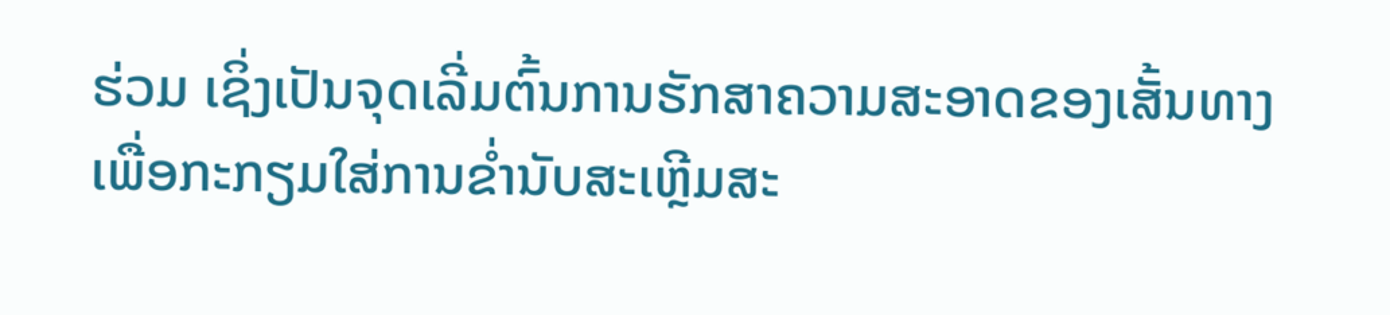ຮ່ວມ ເຊິ່ງເປັນຈຸດເລີ່ມຕົ້ນການຮັກສາຄວາມສະອາດຂອງເສັ້ນທາງ ເພື່ອກະກຽມໃສ່ການຂ່ຳນັບສະເຫຼີມສະ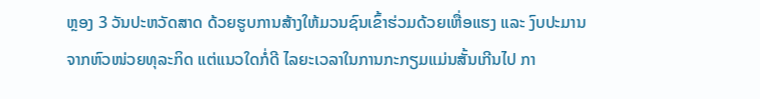ຫຼອງ 3 ວັນປະຫວັດສາດ ດ້ວຍຮູບການສ້າງໃຫ້ມວນຊົນເຂົ້າຮ່ວມດ້ວຍເຫື່ອແຮງ ແລະ ງົບປະມານຈາກຫົວໜ່ວຍທຸລະກິດ ແຕ່ແນວໃດກໍ່ດີ ໄລຍະເວລາໃນການກະກຽມແມ່ນສັ້ນເກີນໄປ ກາ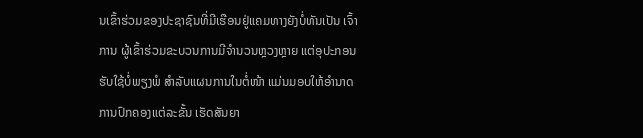ນເຂົ້າຮ່ວມຂອງປະຊາຊົນທີ່ມີເຮືອນຢູ່ແຄມທາງຍັງບໍ່ທັນເປັນ ເຈົ້າການ ຜູ້ເຂົ້າຮ່ວມຂະບວນການມີຈຳນວນຫຼວງຫຼາຍ ແຕ່ອຸປະກອນຮັບໃຊ້ບໍ່ພຽງພໍ ສຳລັບແຜນການໃນຕໍ່ໜ້າ ແມ່ນມອບໃຫ້ອຳນາດການປົກຄອງແຕ່ລະຂັ້ນ ເຮັດສັນຍາ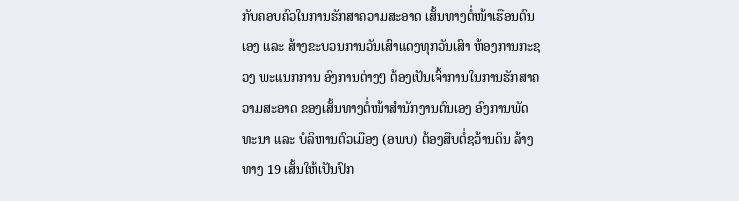ກັບຄອບຄົວໃນການຮັກສາຄວາມສະອາດ ເສັ້ນທາງຕໍ່ໜ້າເຮືອນຕົນເອງ ແລະ ສ້າງຂະບວນການວັນເສົາແດງທຸກວັນເສົາ ຫ້ອງການກະຊວງ ພະແນກການ ອົງການຕ່າງໆ ຕ້ອງເປັນເຈົ້າການໃນການຮັກສາຄວາມສະອາດ ຂອງເສັ້ນທາງຕໍ່ໜ້າສຳນັກງານຕົນເອງ ອົງການພັດທະນາ ແລະ ບໍລິຫານຕົວເມືອງ (ອພບ) ຕ້ອງສືບຕໍ່ຊວ້ານດິນ ລ້າງທາງ 19 ເສັ້ນໃຫ້ເປັນປົກ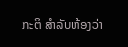ກະຕິ ສຳລັບຫ້ອງວ່າ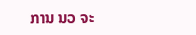ການ ນວ ຈະ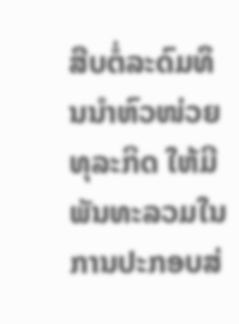ສືບຕໍ່ລະດົມທຶນນຳຫົວໜ່ວຍທຸລະກິດ ໃຫ້ມີພັນທະລວມໃນການປະກອບສ່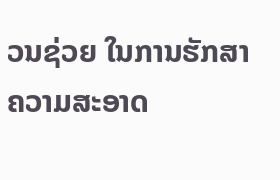ວນຊ່ວຍ ໃນການຮັກສາຄວາມສະອາດ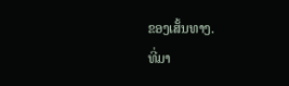ຂອງເສັ້ນທາງ.
ທີ່ມາ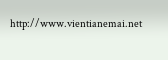http://www.vientianemai.net